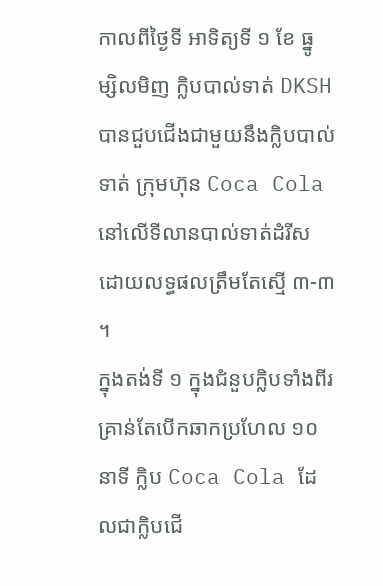កាលពីថ្ងៃទី អាទិត្យទី ១ ខែ ធ្នូ ម្សិលមិញ ក្លិបបាល់ទាត់ DKSH បានជួបជើងជាមួយនឹងក្លិបបាល់ទាត់ ក្រុមហ៊ុន Coca Cola នៅលើទីលានបាល់ទាត់ដំរីស ដោយលទ្ធផលត្រឹមតែស្មើ ៣-៣ ។
ក្នុងតង់ទី ១ ក្នុងជំនួបក្លិបទាំងពីរ គ្រាន់តែបើកឆាកប្រហែល ១០ នាទី ក្លិប Coca Cola ដែលជាក្លិបជើ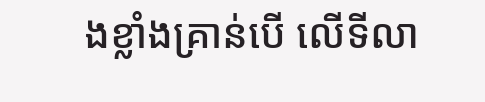ងខ្លាំងគ្រាន់បើ លើទីលា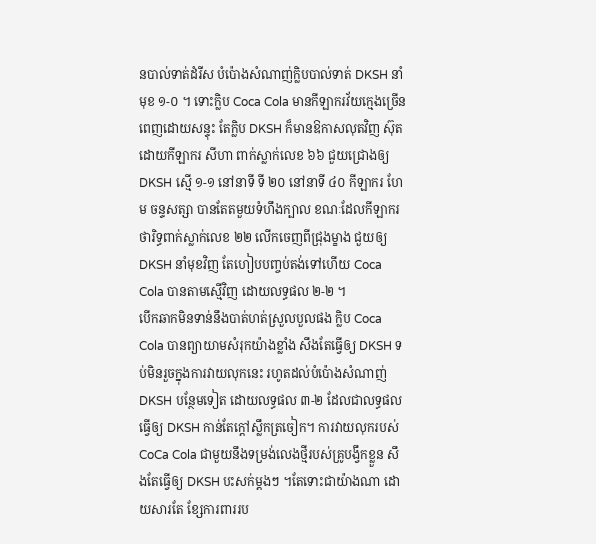នបាល់ទាត់ដំរីស បំប៉ោងសំណាញ់ក្លិបបាល់ទាត់ DKSH នាំមុខ ១-០ ។ ទោះក្លិប Coca Cola មានកីឡាករវ័យក្មេងច្រើនពេញដោយសន្ទុះ តែក្លិប DKSH ក៏មានឱកាសលុតវិញ ស៊ុតដោយកីឡាករ សីហា ពាក់ស្លាក់លេខ ៦៦ ជួយជ្រោងឲ្យ DKSH ស្មើ ១-១ នៅនាទី ទី ២០ នៅនាទី ៤០ កីឡាករ ហែម ចន្ទសត្សា បានតែតមួយទំហឹងក្បាល ខណៈដែលកីឡាករ ថារិទ្ធពាក់ស្លាក់លេខ ២២ លើកចេញពីជ្រុងម្ខាង ជួយឲ្យ DKSH នាំមុខវិញ តែហៀបបញ្ចប់តង់ទៅហើយ Coca Cola បានតាមស្មើវិញ ដោយលទ្ធផល ២-២ ។
បើកឆាកមិនទាន់នឹងបាត់ហត់ស្រួលបួលផង ក្លិប Coca Cola បានព្យាយាមសំរុកយ៉ាងខ្លាំង សឹងតែធ្វើឲ្យ DKSH ទប់មិនរួចក្នុងការវាយលុកនេះ រហូតដល់បំប៉ោងសំណាញ់ DKSH បន្ថែមទៀត ដោយលទ្ធផល ៣-២ ដែលជាលទ្ធផលធ្វើឲ្យ DKSH កាន់តែក្តៅស្លឹកត្រចៀក។ ការវាយលុករបស់ CoCa Cola ជាមួយនឹងទម្រង់លេងថ្មីរបស់គ្រូបង្វឹកខ្លួន សឹងតែធ្វើឲ្យ DKSH បះសក់ម្តងៗ ។តែទោះជាយ៉ាងណា ដោយសារតែ ខ្សែការពាររប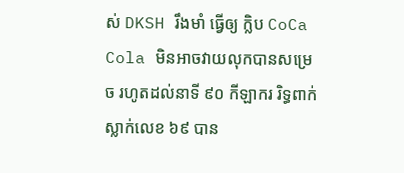ស់ DKSH រឹងមាំ ធ្វើឲ្យ ក្លិប CoCa Cola មិនអាចវាយលុកបានសម្រេច រហូតដល់នាទី ៩០ កីឡាករ រិទ្ធពាក់ស្លាក់លេខ ៦៩ បាន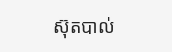ស៊ុតបាល់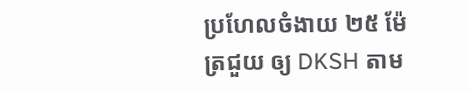ប្រហែលចំងាយ ២៥ ម៉ែត្រជួយ ឲ្យ DKSH តាម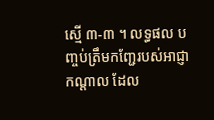ស្មើ ៣-៣ ។ លទ្ធផល បញ្ចប់ត្រឹមកញ្ជែរបស់អាជ្ញាកណ្តាល ដែល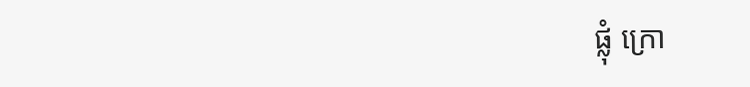ផ្លុំ ក្រោ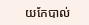យកែបាល់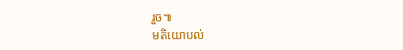រួច៕
មតិយោបល់